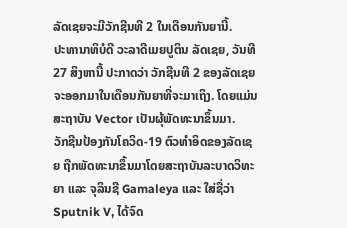ລັດເຊຍຈະມີວັກຊີນທີ 2 ໃນເດືອນກັນຍານີ້.
ປະທານາທິບໍດີ ວະລາດີເມຍປູຕິນ ລັດເຊຍ, ວັນທີ 27 ສິງຫານີ້ ປະກາດວ່າ ວັກຊີນທີ 2 ຂອງລັດເຊຍຈະອອກມາໃນເດືອນກັນຍາທີ່ຈະມາເຖິງ. ໂດຍແມ່ນສະຖາບັນ Vector ເປັນຜຸ້ພັດທະນາຂຶ້ນມາ.
ວັກຊີນປ້ອງກັນໂຄວິດ-19 ຕົວທຳອິດຂອງລັດເຊຍ ຖືກພັດທະນາຂຶ້ນມາໂດຍສະຖາບັນລະບາດວິທະຍາ ແລະ ຈຸລິນຊີ Gamaleya ແລະ ໃສ່ຊື່ວ່າ Sputnik V, ໄດ້ຈົດ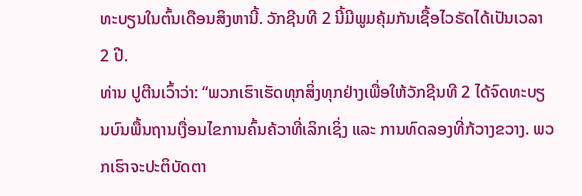ທະບຽນໃນຕົ້ນເດືອນສິງຫານີ້. ວັກຊີນທີ 2 ນີ້ມີພູມຄຸ້ມກັນເຊື້ອໄວຣັດໄດ້ເປັນເວລາ 2 ປີ.
ທ່ານ ປູຕີນເວົ້າວ່າ: “ພວກເຮົາເຮັດທຸກສິ່ງທຸກຢ່າງເພື່ອໃຫ້ວັກຊີນທີ 2 ໄດ້ຈົດທະບຽນບົນພື້ນຖານເງື່ອນໄຂການຄົ້ນຄ້ວາທີ່ເລິກເຊິ່ງ ແລະ ການທົດລອງທີ່ກ້ວາງຂວາງ. ພວກເຮົາຈະປະຕິບັດຕາ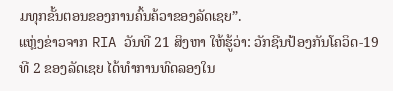ມທຸກຂັ້ນຕອນຂອງການຄົ້ນຄ້ວາຂອງລັດເຊຍ”.
ແຫຼ່ງຂ່າວຈາກ RIA ວັນທີ 21 ສິງຫາ ໃຫ້ຮູ້ວ່າ: ວັກຊີນປ້ອງກັນໂຄວິດ-19 ທີ 2 ຂອງລັດເຊຍ ໄດ້ທຳການທົດລອງໃນ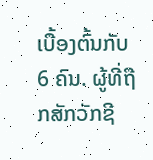ເບື້ອງຕົ້ນກັບ 6 ຄົນ. ຜູ້ທີ່ຖືກສັກວັກຊີ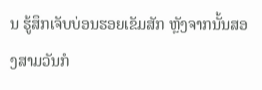ນ ຮູ້ສຶກເຈັບບ່ອນຮອຍເຂັມສັກ ຫຼັງຈາກນັ້ນສອງສາມວັນກໍ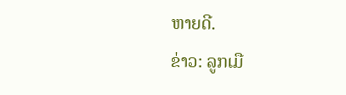ຫາຍດີ.
ຂ່າວ: ລູກເມື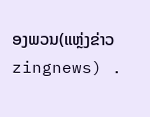ອງພວນ(ແຫຼ່ງຂ່າວ zingnews) .